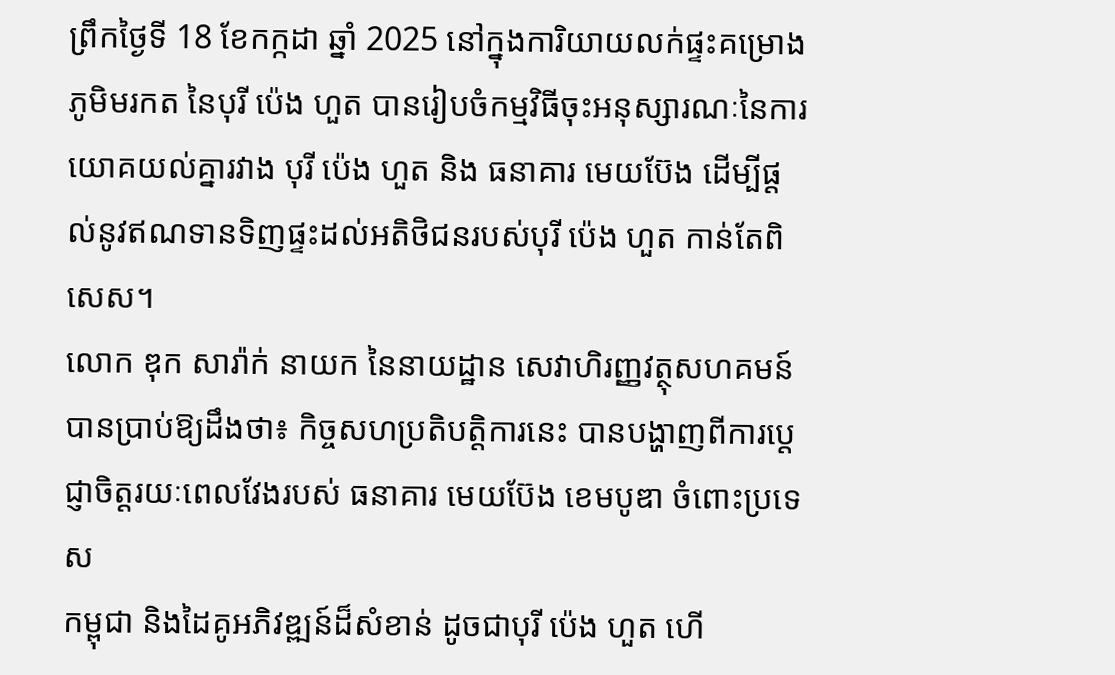ព្រឹកថ្ងៃទី 18 ខែកក្កដា ឆ្នាំ 2025 នៅក្នុងការិយាយលក់ផ្ទះគម្រោង ភូមិមរកត នៃបុរី ប៉េង ហួត បានរៀបចំកម្មវិធីចុះអនុស្សារណៈនៃការយោគយល់គ្នារវាង បុរី ប៉េង ហួត និង ធនាគារ មេយប៊ែង ដើម្បីផ្ដល់នូវឥណទានទិញផ្ទះដល់អតិថិជនរបស់បុរី ប៉េង ហួត កាន់តែពិសេស។
លោក ឌុក សារ៉ាក់ នាយក នៃនាយដ្ឋាន សេវាហិរញ្ញវត្ថុសហគមន៍ បានប្រាប់ឱ្យដឹងថា៖ កិច្ចសហប្រតិបត្តិការនេះ បានបង្ហាញពីការប្តេជ្ញាចិត្តរយៈពេលវែងរបស់ ធនាគារ មេយប៊ែង ខេមបូឌា ចំពោះប្រទេស
កម្ពុជា និងដៃគូអភិវឌ្ឍន៍ដ៏សំខាន់ ដូចជាបុរី ប៉េង ហួត ហើ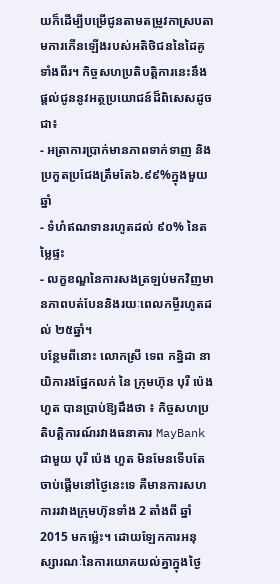យក៏ដើម្បីបម្រើជូនតាមតម្រូវកាស្របតាមការកើនឡើងរបស់អតិថិជននៃដៃគូទាំងពីរ។ កិច្ចសហប្រតិបត្តិការនេះនឹងផ្ដល់ជូននូវអត្ថប្រយោជន៍ដ៏ពិសេសដូចជា៖
- អត្រាការប្រាក់មានភាពទាក់ទាញ និងប្រកួតប្រជែងត្រឹមតែ៦.៩៩%ក្នុងមួយឆ្នាំ
- ទំហំឥណទានរហូតដល់ ៩០% នៃតម្លៃផ្ទះ
- លក្ខខណ្ឌនៃការសងត្រឡប់មកវិញមានភាពបត់បែននិងរយៈពេលកម្ចីរហូតដល់ ២៥ឆ្នាំ។
បន្ថែមពីនោះ លោកស្រី ទេព កន្និដា នាយិការងផ្នែកលក់ នៃ ក្រុមហ៊ុន បុរី ប៉េង ហួត បានប្រាប់ឱ្យដឹងថា ៖ កិច្ចសហប្រតិបត្តិការណ៍រវាងធនាគារ MayBank ជាមួយ បុរី ប៉េង ហួត មិនមែនទើបតែចាប់ផ្តើមនៅថ្ងៃនេះទេ គឺមានការសហការរវាងក្រុមហ៊ុនទាំង 2 តាំងពី ឆ្នាំ2015 មកម្ល៉េះ។ ដោយឡែកការអនុស្សារណៈនៃការយោគយល់គ្នាក្នុងថ្ងៃ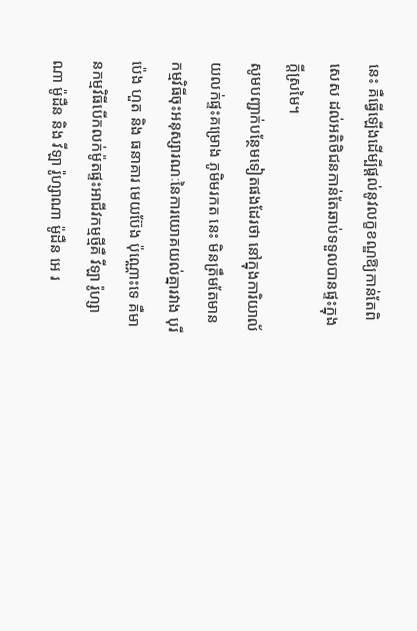នេះ គឺធ្វើឡើងដើម្បីផ្ដល់នូវលក្ខខណ្ឌឱ្យកាន់តែពិសេស ដល់អតិថិជនកាន់តែឆាប់ទទួលបានផ្ទះក្នុងក្ដីស្រមៃ។
សូមបញ្ជាក់បន្ថែមទៀតផងដែរថា នៅក្នុងការិយាល័យលក់ផ្ទះគម្រោង ភូមិមរកត នេះ មិនត្រឹមតែមានកម្មវិធីចុះអនុស្សារណៈនៃការយោគយល់គ្នារវាង បុរី ប៉េង ហួត និង ធនាគារ មេយប៊ែង ប៉ុណ្ណោះទេ គឺមានកម្មវិធីបើកលក់ម៉ូតផ្ទះអាជីវកម្មថ្មីគឺ វីឡា រ៉ូហ្សាណា ម៉ូដឺន និង វីឡា រ៉ូហ្សាណា ម៉ូដឺន អេ រ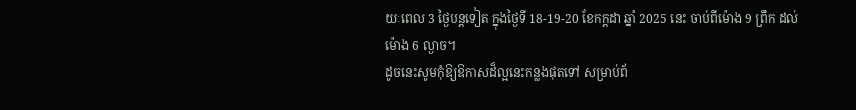យៈពេល 3 ថ្ងៃបន្តទៀត ក្នុងថ្ងៃទី 18-19-20 ខែកក្ដដា ឆ្នាំ 2025 នេះ ចាប់ពីម៉ោង 9 ព្រឹក ដល់ ម៉ោង 6 ល្ងាច។
ដូចនេះសូមកុំឱ្យឱកាសដ៏ល្អនេះកន្លងផុតទៅ សម្រាប់ព័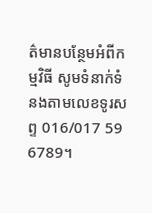ត៌មានបន្ថែមអំពីកម្មវិធី សូមទំនាក់ទំនងតាមលេខទូរសព្ទ 016/017 59 6789។